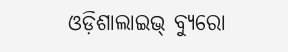ଓଡ଼ିଶାଲାଇଭ୍ ବ୍ୟୁରୋ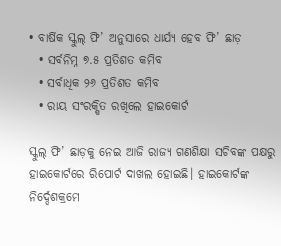• ବାର୍ଷିକ ସ୍କୁଲ୍ ଫି’ ଅନୁସାରେ ଧାର୍ଯ୍ୟ ହେବ ଫି’ ଛାଡ଼
  • ସର୍ବନିମ୍ନ ୭.୫ ପ୍ରତିଶତ କମିବ
  • ସର୍ବାଧିକ ୨୬ ପ୍ରତିଶତ କମିବ
  • ରାୟ ସଂରକ୍ଷିତ ରଖିଲେ ହାଇକୋର୍ଟ

ସ୍କୁଲ୍ ଫି’ ଛାଡ଼କୁ ନେଇ ଆଜି ରାଜ୍ୟ ଗଣଶିକ୍ଷା ସଚିବଙ୍କ ପକ୍ଷରୁ ହାଇକୋର୍ଟରେ ରିପୋର୍ଟ ଦାଖଲ ହୋଇଛି। ହାଇକୋର୍ଟଙ୍କ ନିର୍ଦ୍ଦେଶକ୍ରମେ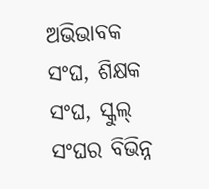ଅଭିଭାବକ ସଂଘ, ଶିକ୍ଷକ ସଂଘ, ସ୍କୁଲ୍ ସଂଘର ବିଭିନ୍ନ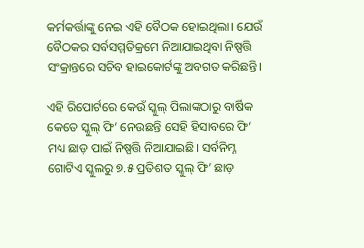କର୍ମକର୍ତ୍ତାଙ୍କୁ ନେଇ ଏହି ବୈଠକ ହୋଇଥିଲା। ଯେଉଁ ବୈଠକର ସର୍ବସମ୍ମତିକ୍ରମେ ନିଆଯାଇଥିବା ନିଷ୍ପତ୍ତି ସଂକ୍ରାନ୍ତରେ ସଚିବ ହାଇକୋର୍ଟଙ୍କୁ ଅବଗତ କରିଛନ୍ତି।

ଏହି ରିପୋର୍ଟରେ କେଉଁ ସ୍କୁଲ୍ ପିଲାଙ୍କଠାରୁ ବାର୍ଷିକ କେତେ ସ୍କୁଲ୍ ଫି’ ନେଉଛନ୍ତି ସେହି ହିସାବରେ ଫି’ ମଧ୍ୟ ଛାଡ଼ ପାଇଁ ନିଷ୍ପତ୍ତି ନିଆଯାଇଛି। ସର୍ବନିମ୍ନ ଗୋଟିଏ ସ୍କୁଲରୁ ୭.୫ ପ୍ରତିଶତ ସ୍କୁଲ୍ ଫି’ ଛାଡ଼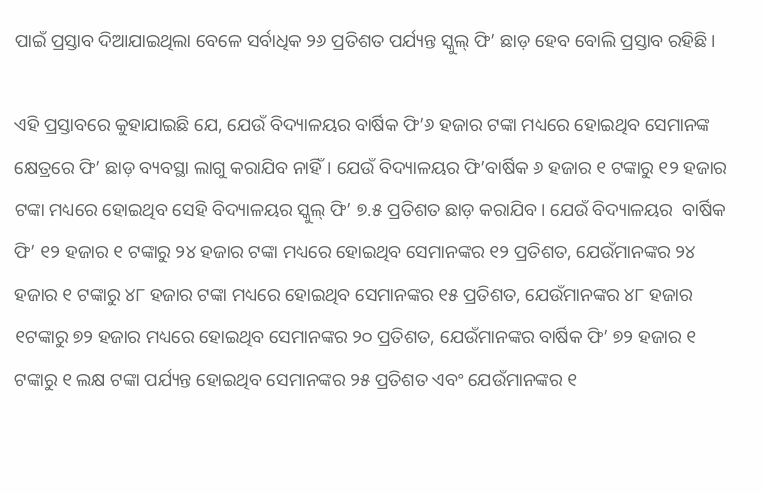ପାଇଁ ପ୍ରସ୍ତାବ ଦିଆଯାଇଥିଲା ବେଳେ ସର୍ବାଧିକ ୨୬ ପ୍ରତିଶତ ପର୍ଯ୍ୟନ୍ତ ସ୍କୁଲ୍ ଫି’ ଛାଡ଼ ହେବ ବୋଲି ପ୍ରସ୍ତାବ ରହିଛି।

ଏହି ପ୍ରସ୍ତାବରେ କୁହାଯାଇଛି ଯେ, ଯେଉଁ ବିଦ୍ୟାଳୟର ବାର୍ଷିକ ଫି’୬ ହଜାର ଟଙ୍କା ମଧ୍ୟରେ ହୋଇଥିବ ସେମାନଙ୍କ କ୍ଷେତ୍ରରେ ଫି’ ଛାଡ଼ ବ୍ୟବସ୍ଥା ଲାଗୁ କରାଯିବ ନାହିଁ। ଯେଉଁ ବିଦ୍ୟାଳୟର ଫି’ବାର୍ଷିକ ୬ ହଜାର ୧ ଟଙ୍କାରୁ ୧୨ ହଜାର ଟଙ୍କା ମଧ୍ୟରେ ହୋଇଥିବ ସେହି ବିଦ୍ୟାଳୟର ସ୍କୁଲ୍ ଫି’ ୭.୫ ପ୍ରତିଶତ ଛାଡ଼ କରାଯିବ। ଯେଉଁ ବିଦ୍ୟାଳୟର  ବାର୍ଷିକ ଫି’ ୧୨ ହଜାର ୧ ଟଙ୍କାରୁ ୨୪ ହଜାର ଟଙ୍କା ମଧ୍ୟରେ ହୋଇଥିବ ସେମାନଙ୍କର ୧୨ ପ୍ରତିଶତ, ଯେଉଁମାନଙ୍କର ୨୪ ହଜାର ୧ ଟଙ୍କାରୁ ୪୮ ହଜାର ଟଙ୍କା ମଧ୍ୟରେ ହୋଇଥିବ ସେମାନଙ୍କର ୧୫ ପ୍ରତିଶତ, ଯେଉଁମାନଙ୍କର ୪୮ ହଜାର ୧ଟଙ୍କାରୁ ୭୨ ହଜାର ମଧ୍ୟରେ ହୋଇଥିବ ସେମାନଙ୍କର ୨୦ ପ୍ରତିଶତ, ଯେଉଁମାନଙ୍କର ବାର୍ଷିକ ଫି’ ୭୨ ହଜାର ୧ ଟଙ୍କାରୁ ୧ ଲକ୍ଷ ଟଙ୍କା ପର୍ଯ୍ୟନ୍ତ ହୋଇଥିବ ସେମାନଙ୍କର ୨୫ ପ୍ରତିଶତ ଏବଂ ଯେଉଁମାନଙ୍କର ୧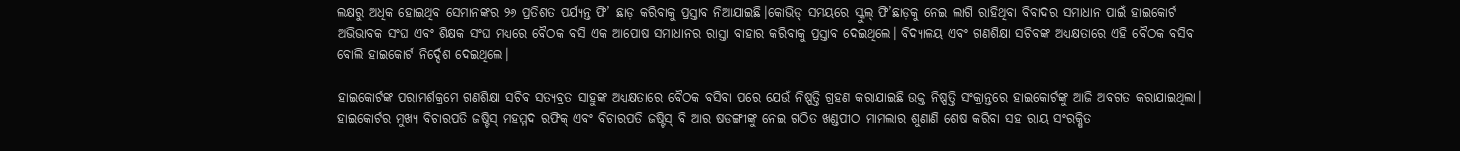ଲକ୍ଷରୁ ଅଧିକ ହୋଇଥିବ ସେମାନଙ୍କର ୨୬ ପ୍ରତିଶତ ପର୍ଯ୍ୟନ୍ତ ଫି’ ଛାଡ଼ କରିବାକୁ ପ୍ରସ୍ତାବ ନିଆଯାଇଛି।କୋଭିଡ୍ ସମୟରେ ସ୍କୁଲ୍ ଫି’ଛାଡ଼କୁ ନେଇ ଲାଗି ରାହିଥିବା ବିବାଦର ସମାଧାନ ପାଇଁ ହାଇକୋର୍ଟ ଅଭିଭାବକ ସଂଘ ଏବଂ ଶିକ୍ଷକ ସଂଘ ମଧ୍ୟରେ ବୈଠକ ବସି ଏକ ଆପୋଷ ସମାଧାନର ରାସ୍ତା ବାହାର କରିବାକୁ ପ୍ରସ୍ତାବ ଦେଇଥିଲେ। ବିଦ୍ୟାଳୟ ଏବଂ ଗଣଶିକ୍ଷା ସଚିବଙ୍କ ଅଧ୍ୟକ୍ଷତାରେ ଏହି ବୈଠକ ବସିବ ବୋଲି ହାଇକୋର୍ଟ ନିର୍ଦ୍ଦେଶ ଦେଇଥିଲେ।

ହାଇକୋର୍ଟଙ୍କ ପରାମର୍ଶକ୍ରମେ ଗଣଶିକ୍ଷା ସଚିବ ସତ୍ୟବ୍ରତ ସାହୁଙ୍କ ଅଧ୍ୟକ୍ଷତାରେ ବୈଠକ ବସିବା ପରେ ଯେଉଁ ନିଷ୍ପତ୍ତି ଗ୍ରହଣ କରାଯାଇଛି ଉକ୍ତ ନିଷ୍ପତ୍ତି ସଂକ୍ରାନ୍ତରେ ହାଇକୋର୍ଟଙ୍କୁ ଆଜି ଅବଗତ କରାଯାଇଥିଲା। ହାଇକୋର୍ଟର ମୁଖ୍ୟ ବିଚାରପତି ଜଷ୍ଟିସ୍ ମହମ୍ମଦ ରଫିକ୍ ଏବଂ ବିଚାରପତି ଜଷ୍ଟିସ୍ ବି ଆର ଷଡଙ୍ଗୀଙ୍କୁ ନେଇ ଗଠିତ ଖଣ୍ଡପୀଠ ମାମଲାର ଶୁଣାଣି ଶେଷ କରିବା ସହ ରାୟ ସଂରକ୍ଷିତ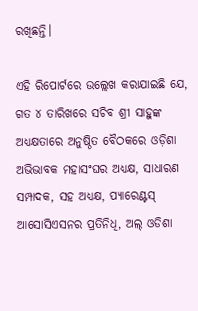ରଖିଛନ୍ତି।

ଏହି ରିପୋର୍ଟରେ ଉଲ୍ଲେଖ କରାଯାଇଛି ଯେ, ଗତ ୪ ତାରିଖରେ ସଚିବ ଶ୍ରୀ ସାହୁଙ୍କ ଅଧ୍ୟକ୍ଷତାରେ ଅନୁଷ୍ଠିତ ବୈଠକରେ ଓଡ଼ିଶା ଅଭିଭାବକ ମହାସଂଘର ଅଧ୍ୟକ୍ଷ, ସାଧାରଣ ସମ୍ପାଦକ, ସହ ଅଧ୍ୟକ୍ଷ, ପ୍ୟାରେଣ୍ଟସ୍ ଆସୋସିଏସନର ପ୍ରତିନିଧି, ଅଲ୍ ଓଡିଶା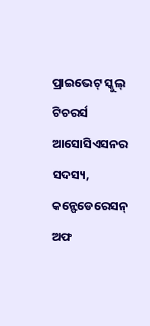ପ୍ରାଇଭେଟ୍ ସ୍କୁଲ୍ ଟିଚରର୍ସ ଆସୋସିଏସନର ସଦସ୍ୟ, କନ୍ଫେଡେରେସନ୍ ଅଫ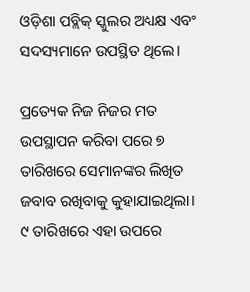ଓଡ଼ିଶା ପବ୍ଲିକ୍ ସ୍କୁଲର ଅଧ୍ୟକ୍ଷ ଏବଂ ସଦସ୍ୟମାନେ ଉପସ୍ଥିତ ଥିଲେ।

ପ୍ରତ୍ୟେକ ନିଜ ନିଜର ମତ ଉପସ୍ଥାପନ କରିବା ପରେ ୭ ତାରିଖରେ ସେମାନଙ୍କର ଲିଖିତ ଜବାବ ରଖିବାକୁ କୁହାଯାଇଥିଲା। ୯ ତାରିଖରେ ଏହା ଉପରେ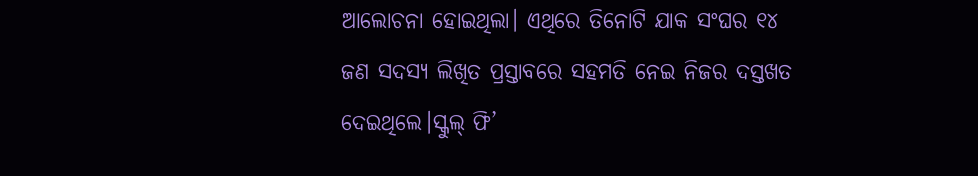ଆଲୋଚନା ହୋଇଥିଲା। ଏଥିରେ ତିନୋଟି ଯାକ ସଂଘର ୧୪ ଜଣ ସଦସ୍ୟ ଲିଖିତ ପ୍ରସ୍ତାବରେ ସହମତି ନେଇ ନିଜର ଦସ୍ତଖତ ଦେଇଥିଲେ।ସ୍କୁଲ୍ ଫି’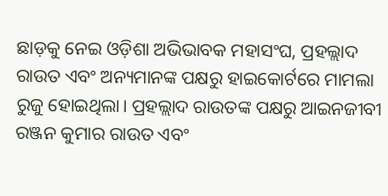ଛାଡ଼କୁ ନେଇ ଓଡ଼ିଶା ଅଭିଭାବକ ମହାସଂଘ, ପ୍ରହଲ୍ଲାଦ ରାଉତ ଏବଂ ଅନ୍ୟମାନଙ୍କ ପକ୍ଷରୁ ହାଇକୋର୍ଟରେ ମାମଲା ରୁଜୁ ହୋଇଥିଲା। ପ୍ରହଲ୍ଲାଦ ରାଉତଙ୍କ ପକ୍ଷରୁ ଆଇନଜୀବୀ ରଞ୍ଜନ କୁମାର ରାଉତ ଏବଂ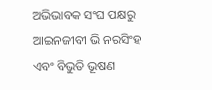ଅଭିଭାବକ ସଂଘ ପକ୍ଷରୁ ଆଇନଜୀବୀ ଭି ନରସିଂହ ଏବଂ ବିଭୁତି ଭୂଷଣ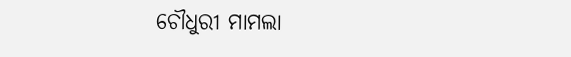ଚୌଧୁରୀ ମାମଲା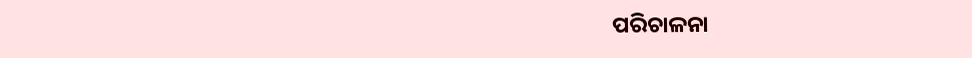ପରିଚାଳନା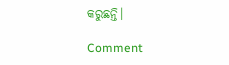କରୁଛନ୍ତି।

Comment